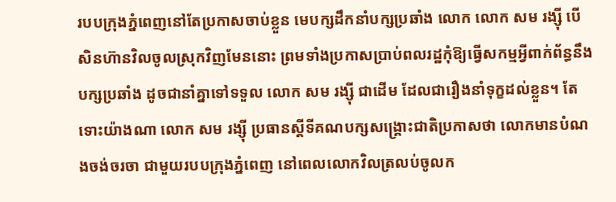របបក្រុងភ្នំពេញនៅតែប្រកាសចាប់ខ្លួន មេបក្សដឹកនាំបក្សប្រឆាំង លោក លោក សម រង្ស៊ី បើសិនហ៊ានវិលចូលស្រុកវិញមែននោះ ព្រមទាំងប្រកាសប្រាប់ពលរដ្ឋកុំឱ្យធ្វើសកម្មអ្វីពាក់ព័ន្ធនឹងបក្សប្រឆាំង ដូចជានាំគ្នាទៅទទួល លោក សម រង្ស៊ី ជាដើម ដែលជារឿងនាំទុក្ខដល់ខ្លួន។ តែទោះយ៉ាងណា លោក សម រង្ស៊ី ប្រធានស្ដីទីគណបក្សសង្គ្រោះជាតិប្រកាសថា លោកមានបំណងចង់ចរចា ជាមួយរបបក្រុងភ្នំពេញ នៅពេលលោកវិលត្រលប់ចូលក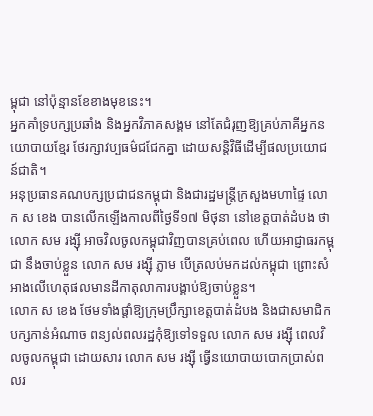ម្ពុជា នៅប៉ុន្មានខែខាងមុខនេះ។
អ្នកគាំទ្របក្សប្រឆាំង និងអ្នកវិភាគសង្គម នៅតែជំរុញឱ្យគ្រប់ភាគីអ្នកនយោបាយខ្មែរ ថែរក្សាវប្បធម៌ជជែកគ្នា ដោយសន្តិវិធីដើម្បីផលប្រយោជន៍ជាតិ។
អនុប្រធានគណបក្សប្រជាជនកម្ពុជា និងជារដ្ឋមន្ត្រីក្រសួងមហាផ្ទៃ លោក ស ខេង បានលើកឡើងកាលពីថ្ងៃទី១៧ មិថុនា នៅខេត្តបាត់ដំបង ថា លោក សម រង្ស៊ី អាចវិលចូលកម្ពុជាវិញបានគ្រប់ពេល ហើយអាជ្ញាធរកម្ពុជា នឹងចាប់ខ្លួន លោក សម រង្ស៊ី ភ្លាម បើត្រលប់មកដល់កម្ពុជា ព្រោះសំអាងលើហេតុផលមានដីកាតុលាការបង្គាប់ឱ្យចាប់ខ្លួន។
លោក ស ខេង ថែមទាំងផ្ដាំឱ្យក្រុមប្រឹក្សាខេត្តបាត់ដំបង និងជាសមាជិកបក្សកាន់អំណាច ពន្យល់ពលរដ្ឋកុំឱ្យទៅទទួល លោក សម រង្ស៊ី ពេលវិលចូលកម្ពុជា ដោយសារ លោក សម រង្ស៊ី ធ្វើនយោបាយបោកប្រាស់ពលរ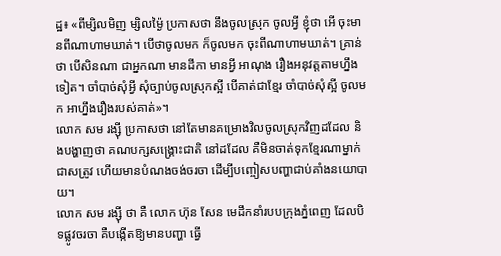ដ្ឋ៖ «ពីម្សិលមិញ ម្សិលម្ង៉ៃ ប្រកាសថា នឹងចូលស្រុក ចូលអ្វី ខ្ញុំថា អើ ចុះមានពីណាហាមឃាត់។ បើថាចូលមក ក៏ចូលមក ចុះពីណាហាមឃាត់។ គ្រាន់ថា បើសិនណា ជាអ្នកណា មានដីកា មានអ្វី អាណុង រឿងអនុវត្តតាមហ្នឹងទៀត។ ចាំបាច់សុំអ្វី សុំច្បាប់ចូលស្រុកស្អី បើគាត់ជាខ្មែរ ចាំបាច់សុំស្អី ចូលមក អាហ្នឹងរឿងរបស់គាត់»។
លោក សម រង្ស៊ី ប្រកាសថា នៅតែមានគម្រោងវិលចូលស្រុកវិញដដែល និងបង្ហាញថា គណបក្សសង្គ្រោះជាតិ នៅដដែល គឺមិនចាត់ទុកខ្មែរណាម្នាក់ជាសត្រូវ ហើយមានបំណងចង់ចរចា ដើម្បីបញ្ចៀសបញ្ហាជាប់គាំងនយោបាយ។
លោក សម រង្ស៊ី ថា គឺ លោក ហ៊ុន សែន មេដឹកនាំរបបក្រុងភ្នំពេញ ដែលបិទផ្លូវចរចា គឺបង្កើតឱ្យមានបញ្ហា ធ្វើ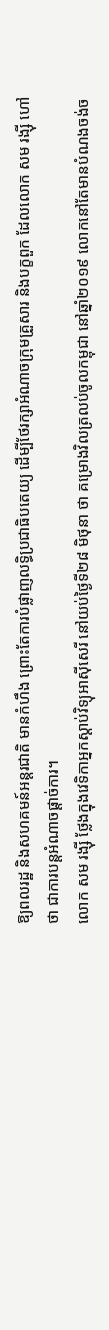ឱ្យពលរដ្ឋ និងសហគមន៍អន្តរជាតិ មានកំហឹង ព្រោះតែការបំផ្លាញលទ្ធិប្រជាធិបតេយ្យ ដើម្បីថែរក្សាអំណាចក្រុមគ្រួសារ និងបក្ខពួក ដែលលោក សម រង្ស៊ី ហៅថា ជាការបន្តអំណាចផ្ដាច់ការ។
លោក សម រង្ស៊ី ថ្លែងក្នុងវេទិកាអ្នកស្ដាប់វិទ្យុអាស៊ីសេរី នៅយប់ថ្ងៃទី២៨ មិថុនា ថា គម្រោងវិលត្រលប់ចូលកម្ពុជា នៅឆ្នាំ២០១៩ លោកនៅតែមានបំណងចង់ច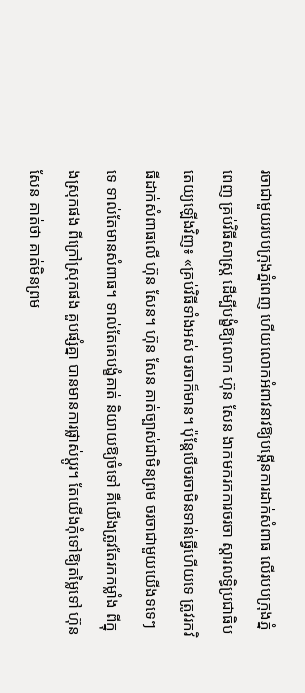រចាជាមួយរបបក្រុងភ្នំពេញ ហើយលោកអំពាវនាវឱ្យបង្កើនការដាក់សំពាធ លើរបបក្រុងភ្នំពេញ គ្រប់វិធីសាស្ត្រ ដើម្បីបង្ខំឱ្យលោក ហ៊ុន សែន ងាកមករកការចរចា ស្ដារលទ្ធិប្រជាធិបតេយ្យឡើងវិញ៖ «គ្រប់វិធីទាំងអស់ ចរចាក៏មាន។ ប៉ុន្តែបើចរចាមិនទាន់ធ្វើហើយទេ ត្រូវរកវិធីដាក់សំពាធលើ ហ៊ុន សែន។ ហ៊ុន សែន គាត់ច្បាស់ជាមិនព្រម ចរចាជាមួយយើងទទេៗទេ ទាល់តែមានសំពាធ។ ទាល់តែគេបង្ខំគាត់ និយាយឱ្យចំទៅ គឺយើងត្រូវតែរកកម្លាំង ពីក្នុងស្រុកផង ពីក្រៅស្រុកផង គួបផ្សំគ្នា បានមានការផ្លាស់ប្ដូរ។ តែយើងកុំទៅឱ្យតម្លៃទៅ ហ៊ុន សែន គាត់ថា គាត់មិនព្រម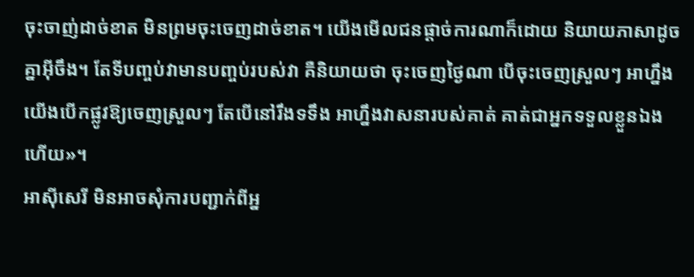ចុះចាញ់ដាច់ខាត មិនព្រមចុះចេញដាច់ខាត។ យើងមើលជនផ្ដាច់ការណាក៏ដោយ និយាយភាសាដូចគ្នាអ៊ីចឹង។ តែទីបញ្ចប់វាមានបញ្ចប់របស់វា គឺនិយាយថា ចុះចេញថ្ងៃណា បើចុះចេញស្រួលៗ អាហ្នឹងយើងបើកផ្លូវឱ្យចេញស្រួលៗ តែបើនៅរឹងទទឹង អាហ្នឹងវាសនារបស់គាត់ គាត់ជាអ្នកទទួលខ្លួនឯងហើយ»។
អាស៊ីសេរី មិនអាចសុំការបញ្ជាក់ពីអ្ន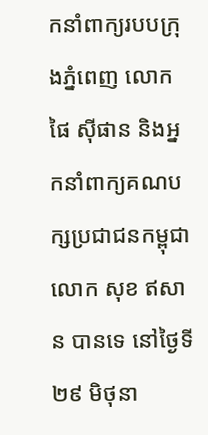កនាំពាក្យរបបក្រុងភ្នំពេញ លោក ផៃ ស៊ីផាន និងអ្នកនាំពាក្យគណបក្សប្រជាជនកម្ពុជា លោក សុខ ឥសាន បានទេ នៅថ្ងៃទី២៩ មិថុនា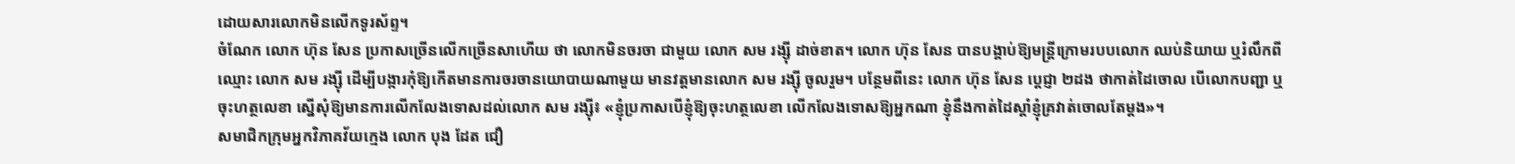ដោយសារលោកមិនលើកទូរស័ព្ទ។
ចំណែក លោក ហ៊ុន សែន ប្រកាសច្រើនលើកច្រើនសាហើយ ថា លោកមិនចរចា ជាមួយ លោក សម រង្ស៊ី ដាច់ខាត។ លោក ហ៊ុន សែន បានបង្គាប់ឱ្យមន្ត្រីក្រោមរបបលោក ឈប់និយាយ ឬរំលឹកពីឈ្មោះ លោក សម រង្ស៊ី ដើម្បីបង្ការកុំឱ្យកើតមានការចរចានយោបាយណាមួយ មានវត្តមានលោក សម រង្ស៊ី ចូលរួម។ បន្ថែមពីនេះ លោក ហ៊ុន សែន ប្ដេជ្ញា ២ដង ថាកាត់ដៃចោល បើលោកបញ្ជា ឬចុះហត្ថលេខា ស្នើសុំឱ្យមានការលើកលែងទោសដល់លោក សម រង្ស៊ី៖ «ខ្ញុំប្រកាសបើខ្ញុំឱ្យចុះហត្ថលេខា លើកលែងទោសឱ្យអ្នកណា ខ្ញុំនឹងកាត់ដៃស្ដាំខ្ញុំគ្រវាត់ចោលតែម្ដង»។
សមាជិកក្រុមអ្នកវិភាគវ័យក្មេង លោក បុង ដែត ជឿ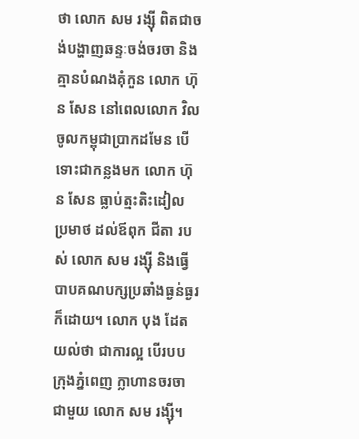ថា លោក សម រង្ស៊ី ពិតជាចង់បង្ហាញឆន្ទៈចង់ចរចា និងគ្មានបំណងគុំកួន លោក ហ៊ុន សែន នៅពេលលោក វិលចូលកម្ពុជាប្រាកដមែន បើទោះជាកន្លងមក លោក ហ៊ុន សែន ធ្លាប់ត្មះតិះដៀល ប្រមាថ ដល់ឪពុក ជីតា របស់ លោក សម រង្ស៊ី និងធ្វើបាបគណបក្សប្រឆាំងធ្ងន់ធ្ងរក៏ដោយ។ លោក បុង ដែត យល់ថា ជាការល្អ បើរបបក្រុងភ្នំពេញ ក្លាហានចរចា ជាមួយ លោក សម រង្ស៊ី។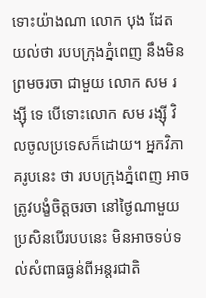ទោះយ៉ាងណា លោក បុង ដែត យល់ថា របបក្រុងភ្នំពេញ នឹងមិនព្រមចរចា ជាមួយ លោក សម រង្ស៊ី ទេ បើទោះលោក សម រង្ស៊ី វិលចូលប្រទេសក៏ដោយ។ អ្នកវិភាគរូបនេះ ថា របបក្រុងភ្នំពេញ អាចត្រូវបង្ខំចិត្តចរចា នៅថ្ងៃណាមួយ ប្រសិនបើរបបនេះ មិនអាចទប់ទល់សំពាធធ្ងន់ពីអន្តរជាតិ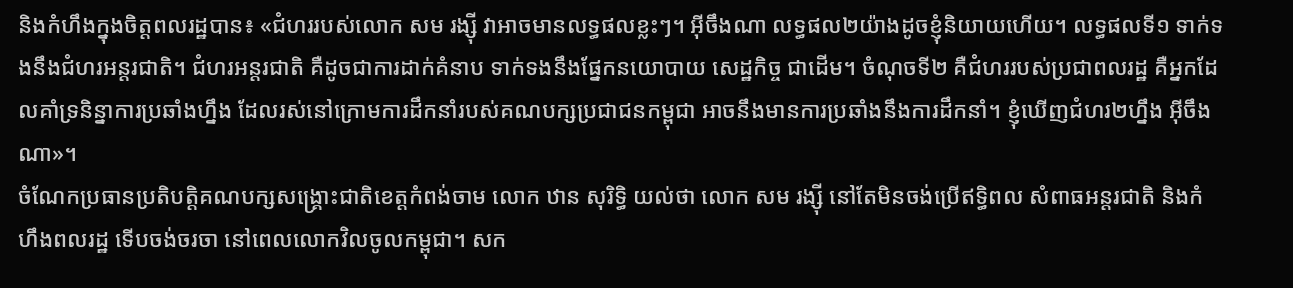និងកំហឹងក្នុងចិត្តពលរដ្ឋបាន៖ «ជំហររបស់លោក សម រង្ស៊ី វាអាចមានលទ្ធផលខ្លះៗ។ អ៊ីចឹងណា លទ្ធផល២យ៉ាងដូចខ្ញុំនិយាយហើយ។ លទ្ធផលទី១ ទាក់ទងនឹងជំហរអន្តរជាតិ។ ជំហរអន្តរជាតិ គឺដូចជាការដាក់គំនាប ទាក់ទងនឹងផ្នែកនយោបាយ សេដ្ឋកិច្ច ជាដើម។ ចំណុចទី២ គឺជំហររបស់ប្រជាពលរដ្ឋ គឺអ្នកដែលគាំទ្រនិន្នាការប្រឆាំងហ្នឹង ដែលរស់នៅក្រោមការដឹកនាំរបស់គណបក្សប្រជាជនកម្ពុជា អាចនឹងមានការប្រឆាំងនឹងការដឹកនាំ។ ខ្ញុំឃើញជំហរ២ហ្នឹង អ៊ីចឹងណា»។
ចំណែកប្រធានប្រតិបត្តិគណបក្សសង្គ្រោះជាតិខេត្តកំពង់ចាម លោក ឋាន សុរិទ្ធិ យល់ថា លោក សម រង្ស៊ី នៅតែមិនចង់ប្រើឥទ្ធិពល សំពាធអន្តរជាតិ និងកំហឹងពលរដ្ឋ ទើបចង់ចរចា នៅពេលលោកវិលចូលកម្ពុជា។ សក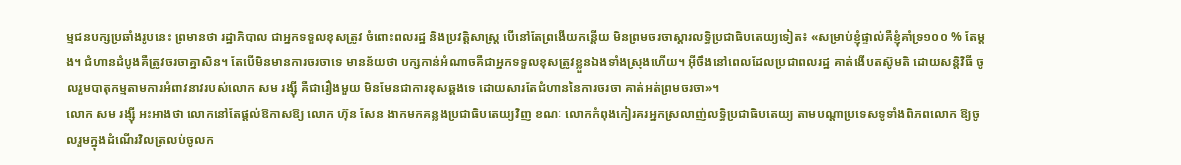ម្មជនបក្សប្រឆាំងរូបនេះ ព្រមានថា រដ្ឋាភិបាល ជាអ្នកទទួលខុសត្រូវ ចំពោះពលរដ្ឋ និងប្រវត្តិសាស្ត្រ បើនៅតែព្រងើយកន្តើយ មិនព្រមចរចាស្ដារលទ្ធិប្រជាធិបតេយ្យទៀត៖ «សម្រាប់ខ្ញុំផ្ទាល់គឺខ្ញុំគាំទ្រ១០០ % តែម្ដង។ ជំហានដំបូងគឺត្រូវចរចាគ្នាសិន។ តែបើមិនមានការចរចាទេ មានន័យថា បក្សកាន់អំណាចគឺជាអ្នកទទួលខុសត្រូវខ្លួនឯងទាំងស្រុងហើយ។ អ៊ីចឹងនៅពេលដែលប្រជាពលរដ្ឋ គាត់ងើបតស៊ូមតិ ដោយសន្តិវិធី ចូលរួមបាតុកម្មតាមការអំពាវនាវរបស់លោក សម រង្ស៊ី គឺជារឿងមួយ មិនមែនជាការខុសឆ្គងទេ ដោយសារតែជំហាននៃការចរចា គាត់អត់ព្រមចរចា»។
លោក សម រង្ស៊ី អះអាងថា លោកនៅតែផ្ដល់ឱកាសឱ្យ លោក ហ៊ុន សែន ងាកមកគន្លងប្រជាធិបតេយ្យវិញ ខណៈ លោកកំពុងកៀរគរអ្នកស្រលាញ់លទ្ធិប្រជាធិបតេយ្យ តាមបណ្ដាប្រទេសទូទាំងពិភពលោក ឱ្យចូលរួមក្នុងដំណើរវិលត្រលប់ចូលក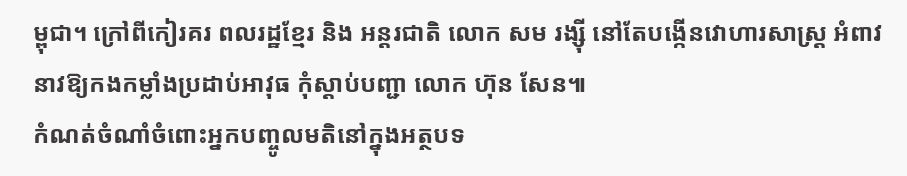ម្ពុជា។ ក្រៅពីកៀរគរ ពលរដ្ឋខ្មែរ និង អន្តរជាតិ លោក សម រង្ស៊ី នៅតែបង្កើនវោហារសាស្ត្រ អំពាវនាវឱ្យកងកម្លាំងប្រដាប់អាវុធ កុំស្ដាប់បញ្ជា លោក ហ៊ុន សែន៕
កំណត់ចំណាំចំពោះអ្នកបញ្ចូលមតិនៅក្នុងអត្ថបទ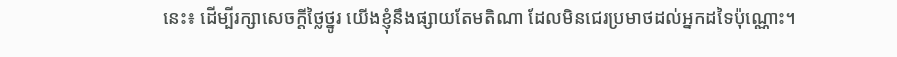នេះ៖ ដើម្បីរក្សាសេចក្ដីថ្លៃថ្នូរ យើងខ្ញុំនឹងផ្សាយតែមតិណា ដែលមិនជេរប្រមាថដល់អ្នកដទៃប៉ុណ្ណោះ។